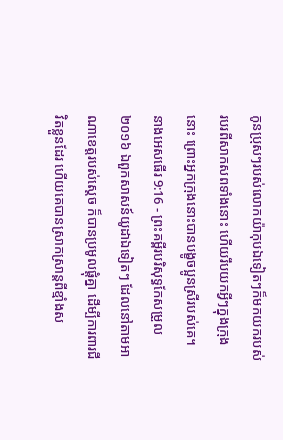កូនប្រុសៗរបស់លោកយ៉ាកុបឯទៀតៗក៏មកយករបស់របរពីសាកសពទាំងនោះ ហើយរឹបយកអ្វីៗក្នុងក្រុងនោះ ព្រោះអ្នកក្រុងនោះបានបង្ខូចប្អូនស្រីរបស់គេ។
នាងអេសធើរ 9:16 - ព្រះគម្ពីរបរិសុទ្ធកែសម្រួល ២០១៦ ឯពួកសាសន៍យូដាឯទៀតៗ ដែលនៅតាមអាណាខេត្តរបស់ស្ដេច ក៏បានប្រមូលផ្ដុំគ្នា ដើម្បីការពារជីវិតខ្លួនដែរ ហើយគេបានស្រាកស្រាន្តពីខ្មាំងស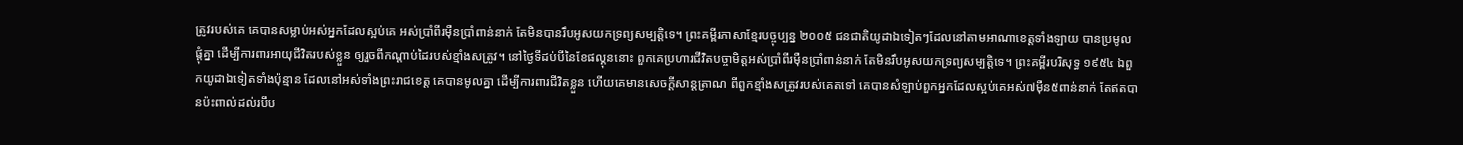ត្រូវរបស់គេ គេបានសម្លាប់អស់អ្នកដែលស្អប់គេ អស់ប្រាំពីរម៉ឺនប្រាំពាន់នាក់ តែមិនបានរឹបអូសយកទ្រព្យសម្បត្តិទេ។ ព្រះគម្ពីរភាសាខ្មែរបច្ចុប្បន្ន ២០០៥ ជនជាតិយូដាឯទៀតៗដែលនៅតាមអាណាខេត្តទាំងឡាយ បានប្រមូលផ្ដុំគ្នា ដើម្បីការពារអាយុជីវិតរបស់ខ្លួន ឲ្យរួចពីកណ្ដាប់ដៃរបស់ខ្មាំងសត្រូវ។ នៅថ្ងៃទីដប់បីនៃខែផល្គុននោះ ពួកគេប្រហារជីវិតបច្ចាមិត្តអស់ប្រាំពីរម៉ឺនប្រាំពាន់នាក់ តែមិនរឹបអូសយកទ្រព្យសម្បត្តិទេ។ ព្រះគម្ពីរបរិសុទ្ធ ១៩៥៤ ឯពួកយូដាឯទៀតទាំងប៉ុន្មាន ដែលនៅអស់ទាំងព្រះរាជខេត្ត គេបានមូលគ្នា ដើម្បីការពារជីវិតខ្លួន ហើយគេមានសេចក្ដីសាន្តត្រាណ ពីពួកខ្មាំងសត្រូវរបស់គេតទៅ គេបានសំឡាប់ពួកអ្នកដែលស្អប់គេអស់៧ម៉ឺន៥ពាន់នាក់ តែឥតបានប៉ះពាល់ដល់របឹប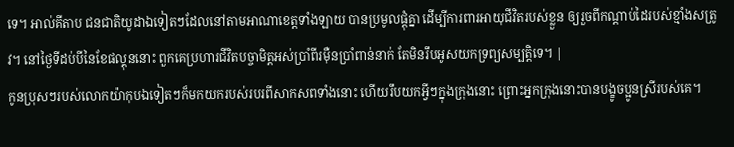ទេ។ អាល់គីតាប ជនជាតិយូដាឯទៀតៗដែលនៅតាមអាណាខេត្តទាំងឡាយ បានប្រមូលផ្ដុំគ្នា ដើម្បីការពារអាយុជីវិតរបស់ខ្លួន ឲ្យរួចពីកណ្ដាប់ដៃរបស់ខ្មាំងសត្រូវ។ នៅថ្ងៃទីដប់បីនៃខែផល្គុននោះ ពួកគេប្រហារជីវិតបច្ចាមិត្តអស់ប្រាំពីរម៉ឺនប្រាំពាន់នាក់ តែមិនរឹបអូសយកទ្រព្យសម្បត្តិទេ។ |
កូនប្រុសៗរបស់លោកយ៉ាកុបឯទៀតៗក៏មកយករបស់របរពីសាកសពទាំងនោះ ហើយរឹបយកអ្វីៗក្នុងក្រុងនោះ ព្រោះអ្នកក្រុងនោះបានបង្ខូចប្អូនស្រីរបស់គេ។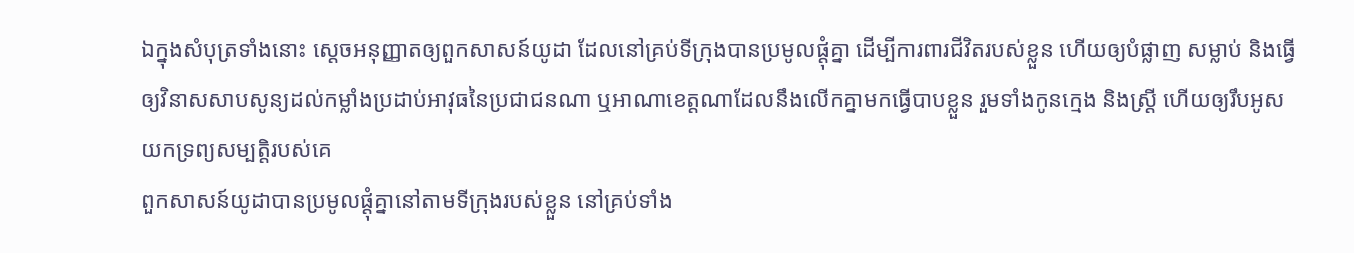ឯក្នុងសំបុត្រទាំងនោះ ស្ដេចអនុញ្ញាតឲ្យពួកសាសន៍យូដា ដែលនៅគ្រប់ទីក្រុងបានប្រមូលផ្ដុំគ្នា ដើម្បីការពារជីវិតរបស់ខ្លួន ហើយឲ្យបំផ្លាញ សម្លាប់ និងធ្វើឲ្យវិនាសសាបសូន្យដល់កម្លាំងប្រដាប់អាវុធនៃប្រជាជនណា ឬអាណាខេត្តណាដែលនឹងលើកគ្នាមកធ្វើបាបខ្លួន រួមទាំងកូនក្មេង និងស្ដ្រី ហើយឲ្យរឹបអូសយកទ្រព្យសម្បត្តិរបស់គេ
ពួកសាសន៍យូដាបានប្រមូលផ្ដុំគ្នានៅតាមទីក្រុងរបស់ខ្លួន នៅគ្រប់ទាំង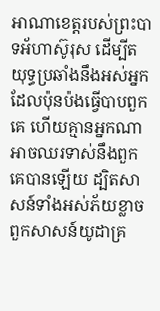អាណាខេត្តរបស់ព្រះបាទអ័ហាស៊ូរុស ដើម្បីតយុទ្ធប្រឆាំងនឹងអស់អ្នកដែលប៉ុនប៉ងធ្វើបាបពួកគេ ហើយគ្មានអ្នកណាអាចឈរទាស់នឹងពួកគេបានឡើយ ដ្បិតសាសន៍ទាំងអស់ភ័យខ្លាចពួកសាសន៍យូដាគ្រ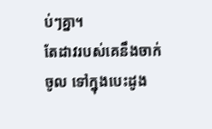ប់ៗគ្នា។
តែដាវរបស់គេនឹងចាក់ចូល ទៅក្នុងបេះដូង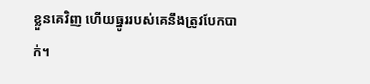ខ្លួនគេវិញ ហើយធ្នូររបស់គេនឹងត្រូវបែកបាក់។